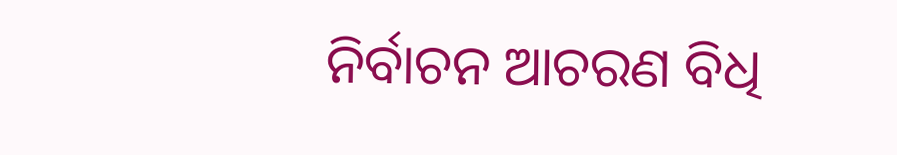ନିର୍ବାଚନ ଆଚରଣ ବିଧି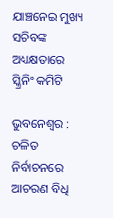ଯାଞ୍ଚନେଇ ମୁଖ୍ୟ ସଚିବଙ୍କ ଅଧ୍ୟକ୍ଷତାରେ ସ୍କ୍ରିନିଂ କମିଟି

ଭୁବନେଶ୍ବର : ଚଳିତ ନିର୍ବାଚନରେ ଆଚରଣ ବିଧି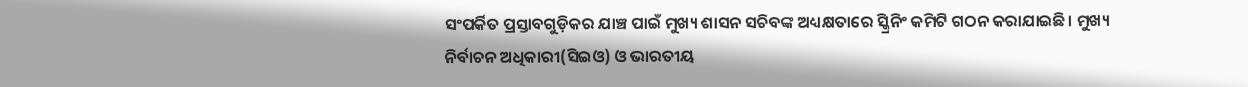ସଂପର୍କିତ ପ୍ରସ୍ତାବଗୁଡ଼ିକର ଯାଞ୍ଚ ପାଇଁ ମୁଖ୍ୟ ଶାସନ ସଚିବଙ୍କ ଅଧ୍ୟକ୍ଷତାରେ ସ୍କ୍ରିନିଂ କମିଟି ଗଠନ କରାଯାଇଛି। ମୁଖ୍ୟ ନିର୍ବାଚନ ଅଧିକାରୀ(ସିଇଓ) ଓ ଭାରତୀୟ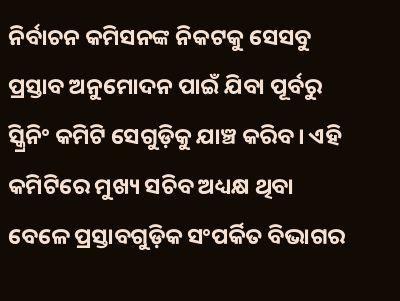ନିର୍ବାଚନ କମିସନଙ୍କ ନିକଟକୁ ସେସବୁ ପ୍ରସ୍ତାବ ଅନୁମୋଦନ ପାଇଁ ଯିବା ପୂର୍ବରୁ ସ୍କ୍ରିନିଂ କମିଟି ସେଗୁଡ଼ିକୁ ଯାଞ୍ଚ କରିବ। ଏହି କମିଟିରେ ମୁଖ୍ୟ ସଚିବ ଅଧ୍ୟକ୍ଷ ଥିବା ବେଳେ ପ୍ରସ୍ତାବଗୁଡ଼ିକ ସଂପର୍କିତ ବିଭାଗର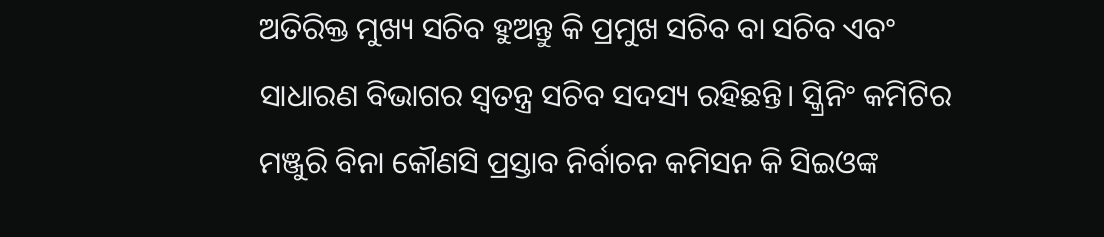ଅତିରିକ୍ତ ମୁଖ୍ୟ ସଚିବ ହୁଅନ୍ତୁ କି ପ୍ରମୁଖ ସଚିବ ବା ସଚିବ ଏବଂ ସାଧାରଣ ବିଭାଗର ସ୍ବତନ୍ତ୍ର ସଚିବ ସଦସ୍ୟ ରହିଛନ୍ତି। ସ୍କ୍ରିନିଂ କମିଟିର ମଞ୍ଜୁରି ବିନା କୌଣସି ପ୍ରସ୍ତାବ ନିର୍ବାଚନ କମିସନ କି ସିଇଓଙ୍କ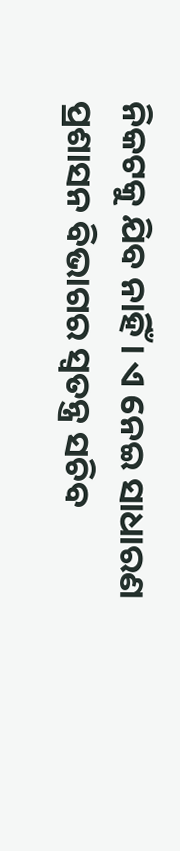ନିକଟକୁ ଯିବ ନାହିଁ। ଏ ନେଇ ସାଧାରଣ ପ୍ରଶାସନ ବିଭାଗର ସ୍ବତନ୍ତ୍ର ସଚିବ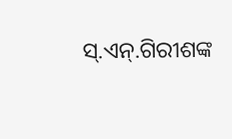ସ୍‌.ଏନ୍‌.ଗିରୀଶଙ୍କ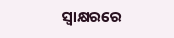ସ୍ବାକ୍ଷରରେ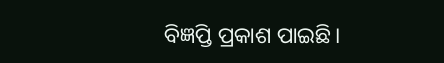ବିଜ୍ଞପ୍ତି ପ୍ରକାଶ ପାଇଛି।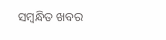ସମ୍ବନ୍ଧିତ ଖବର